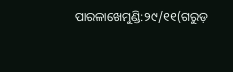ପାରଳାଖେମୁଣ୍ଡି:୨୯/୧୧(ଗରୁଡ଼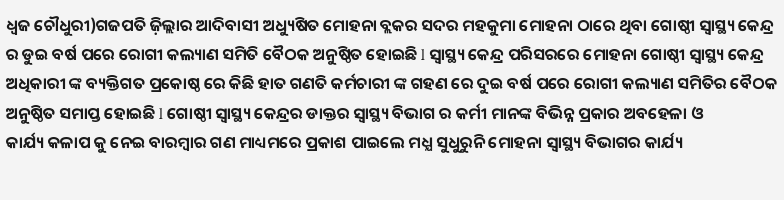ଧ୍ଵଜ ଚୌଧୁରୀ)ଗଜପତି ଜ଼ିଲ୍ଲାର ଆଦିବାସୀ ଅଧ୍ୟୁଷିତ ମୋହନା ବ୍ଲକର ସଦର ମହକୁମା ମୋହନା ଠାରେ ଥିବା ଗୋଷ୍ଠୀ ସ୍ୱାସ୍ଥ୍ୟ କେନ୍ଦ୍ର ର ଡୁଇ ବର୍ଷ ପରେ ରୋଗୀ କଲ୍ୟାଣ ସମିତି ବୈଠକ ଅନୁଷ୍ଠିତ ହୋଇଛି l ସ୍ୱାସ୍ଥ୍ୟ କେନ୍ଦ୍ର ପରିସରରେ ମୋହନା ଗୋଷ୍ଠୀ ସ୍ୱାସ୍ଥ୍ୟ କେନ୍ଦ୍ର ଅଧିକାରୀ ଙ୍କ ବ୍ୟକ୍ତିଗତ ପ୍ରକୋଷ୍ଠ ରେ କିଛି ହାତ ଗଣତି କର୍ମଚାରୀ ଙ୍କ ଗହଣ ରେ ଦୁଇ ବର୍ଷ ପରେ ରୋଗୀ କଲ୍ୟାଣ ସମିତିର ବୈଠକ ଅନୁଷ୍ଠିତ ସମାପ୍ତ ହୋଇଛି l ଗୋଷ୍ଠୀ ସ୍ୱାସ୍ଥ୍ୟ କେନ୍ଦ୍ରର ଡାକ୍ତର ସ୍ବାସ୍ଥ୍ୟ ବିଭାଗ ର କର୍ମୀ ମାନଙ୍କ ବିଭିନ୍ନ ପ୍ରକାର ଅବହେଳା ଓ
କାର୍ଯ୍ୟ କଳାପ କୁ ନେଇ ବାରମ୍ବାର ଗଣ ମାଧ୍ୟମରେ ପ୍ରକାଶ ପାଇଲେ ମଧ୍ଯ ସୁଧୁରୁନି ମୋହନା ସ୍ୱାସ୍ଥ୍ୟ ବିଭାଗର କାର୍ଯ୍ୟ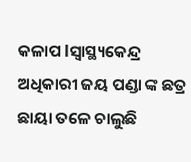କଳାପ lସ୍ୱାସ୍ଥ୍ୟକେନ୍ଦ୍ର ଅଧିକାରୀ ଜୟ ପଣ୍ଡା ଙ୍କ ଛତ୍ର ଛାୟା ତଳେ ଚାଲୁଛି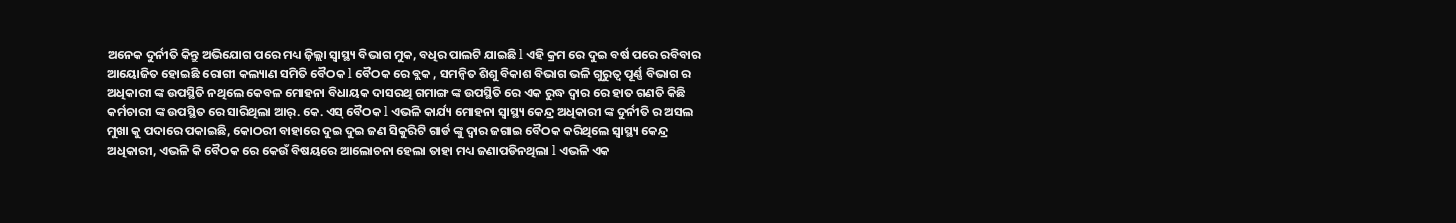ଅନେକ ଦୁର୍ନୀତି କିନ୍ତୁ ଅଭିଯୋଗ ପରେ ମଧ୍ୟ ଜ଼ିଲ୍ଲା ସ୍ୱାସ୍ଥ୍ୟ ବିଭାଗ ମୁକ, ବଧିର ପାଲଟି ଯାଇଛି l ଏହି କ୍ରମ ରେ ଦୁଇ ବର୍ଷ ପରେ ରବିବାର ଆୟୋଜିତ ହୋଇଛି ରୋଗୀ କଲ୍ୟାଣ ସମିତି ବୈଠକ l ବୈଠକ ରେ ବ୍ଲକ , ସମନ୍ୱିତ ଶିଶୁ ବିକାଶ ବିଭାଗ ଭଳି ଗୁରୁତ୍ୱ ପୂର୍ଣ୍ଣ ବିଭାଗ ର ଅଧିକାରୀ ଙ୍କ ଉପସ୍ଥିତି ନଥିଲେ କେବଳ ମୋହନା ବିଧାୟକ ଦାସରଥି ଗମାଙ୍ଗ ଙ୍କ ଉପସ୍ଥିତି ରେ ଏକ ରୁଦ୍ଧ ଦ୍ୱାର ରେ ହାତ ଗଣତି କିଛି କର୍ମଚାରୀ ଙ୍କ ଉପସ୍ଥିତ ରେ ସାରିଥିଲା ଆର୍. କେ. ଏସ୍ ବୈଠକ l ଏଭଳି କାର୍ଯ୍ୟ ମୋହନା ସ୍ୱାସ୍ଥ୍ୟ କେନ୍ଦ୍ର ଅଧିକାରୀ ଙ୍କ ଦୁର୍ନୀତି ର ଅସଲ ମୁଖା କୁ ପଦାରେ ପକାଇଛି, କୋଠରୀ ବାହାରେ ଦୁଇ ଦୁଇ ଜଣ ସିକୁରିଟି ଗାର୍ଡ ଙ୍କୁ ଦ୍ୱାର ଜଗାଇ ବୈଠକ କରିଥିଲେ ସ୍ୱାସ୍ଥ୍ୟ କେନ୍ଦ୍ର ଅଧିକାରୀ, ଏଭଳି କି ବୈଠକ ରେ କେଉଁ ବିଷୟରେ ଆଲୋଚନା ହେଲା ତାହା ମଧ୍ୟ ଜଣାପଡିନଥିଲା l ଏଭଳି ଏକ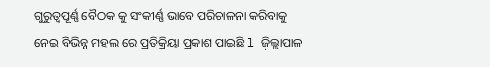ଗୁରୁତ୍ୱପୂର୍ଣ୍ଣ ବୈଠକ କୁ ସଂକୀର୍ଣ୍ଣ ଭାବେ ପରିଚାଳନା କରିବାକୁ ନେଇ ବିଭିନ୍ନ ମହଲ ରେ ପ୍ରତିକ୍ରିୟା ପ୍ରକାଶ ପାଇଛି l ଜ଼ିଲ୍ଲାପାଳ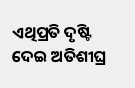ଏଥିପ୍ରତି ଦୃଷ୍ଟି ଦେଇ ଅତିଶୀଘ୍ର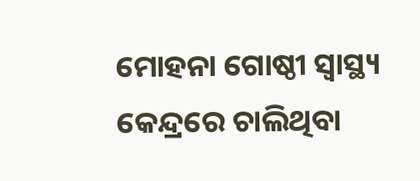ମୋହନା ଗୋଷ୍ଠୀ ସ୍ୱାସ୍ଥ୍ୟ କେନ୍ଦ୍ରରେ ଚାଲିଥିବା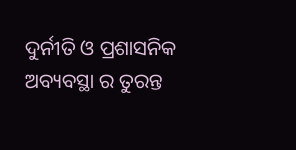ଦୁର୍ନୀତି ଓ ପ୍ରଶାସନିକ ଅବ୍ୟବସ୍ଥା ର ତୁରନ୍ତ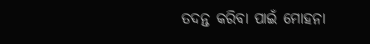ତଦନ୍ତ କରିବା ପାଇଁ ମୋହନା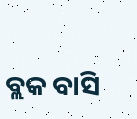ବ୍ଲକ ବାସି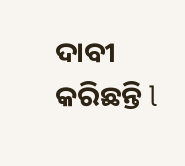ଦାବୀ କରିଛନ୍ତି l